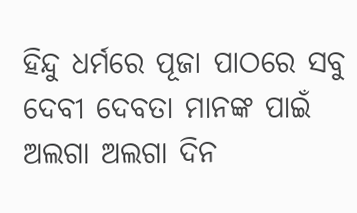ହିନ୍ଦୁ ଧର୍ମରେ ପୂଜା ପାଠରେ ସବୁ ଦେବୀ ଦେବତା ମାନଙ୍କ ପାଇଁ ଅଲଗା ଅଲଗା ଦିନ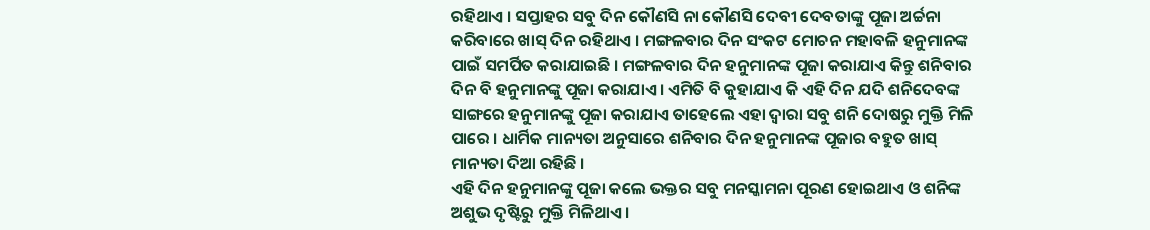ରହିଥାଏ । ସପ୍ତାହର ସବୁ ଦିନ କୌଣସି ନା କୌଣସି ଦେବୀ ଦେବତାଙ୍କୁ ପୂଜା ଅର୍ଚ୍ଚନା କରିବାରେ ଖାସ୍ ଦିନ ରହିଥାଏ । ମଙ୍ଗଳବାର ଦିନ ସଂକଟ ମୋଚନ ମହାବଳି ହନୁମାନଙ୍କ ପାଇଁ ସମର୍ପିତ କରାଯାଇଛି । ମଙ୍ଗଳବାର ଦିନ ହନୁମାନଙ୍କ ପୂଜା କରାଯାଏ କିନ୍ତୁ ଶନିବାର ଦିନ ବି ହନୁମାନଙ୍କୁ ପୂଜା କରାଯାଏ । ଏମିତି ବି କୁହାଯାଏ କି ଏହି ଦିନ ଯଦି ଶନିଦେବଙ୍କ ସାଙ୍ଗରେ ହନୁମାନଙ୍କୁ ପୂଜା କରାଯାଏ ତାହେଲେ ଏହା ଦ୍ଵାରା ସବୁ ଶନି ଦୋଷରୁ ମୁକ୍ତି ମିଳି ପାରେ । ଧାର୍ମିକ ମାନ୍ୟତା ଅନୁସାରେ ଶନିବାର ଦିନ ହନୁମାନଙ୍କ ପୂଜାର ବହୁତ ଖାସ୍ ମାନ୍ୟତା ଦିଆ ରହିଛି ।
ଏହି ଦିନ ହନୁମାନଙ୍କୁ ପୂଜା କଲେ ଭକ୍ତର ସବୁ ମନସ୍କାମନା ପୂରଣ ହୋଇଥାଏ ଓ ଶନିଙ୍କ ଅଶୁଭ ଦୃଷ୍ଟିରୁ ମୁକ୍ତି ମିଳିଥାଏ ।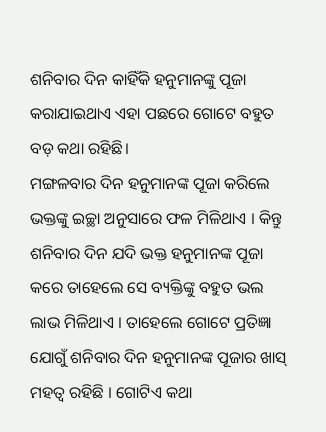ଶନିବାର ଦିନ କାହିଁକି ହନୁମାନଙ୍କୁ ପୂଜା କରାଯାଇଥାଏ ଏହା ପଛରେ ଗୋଟେ ବହୁତ ବଡ଼ କଥା ରହିଛି।
ମଙ୍ଗଳବାର ଦିନ ହନୁମାନଙ୍କ ପୂଜା କରିଲେ ଭକ୍ତଙ୍କୁ ଇଚ୍ଛା ଅନୁସାରେ ଫଳ ମିଳିଥାଏ । କିନ୍ତୁ ଶନିବାର ଦିନ ଯଦି ଭକ୍ତ ହନୁମାନଙ୍କ ପୂଜା କରେ ତାହେଲେ ସେ ବ୍ୟକ୍ତିଙ୍କୁ ବହୁତ ଭଲ ଲାଭ ମିଳିଥାଏ । ତାହେଲେ ଗୋଟେ ପ୍ରତିଜ୍ଞା ଯୋଗୁଁ ଶନିବାର ଦିନ ହନୁମାନଙ୍କ ପୂଜାର ଖାସ୍ ମହତ୍ଵ ରହିଛି । ଗୋଟିଏ କଥା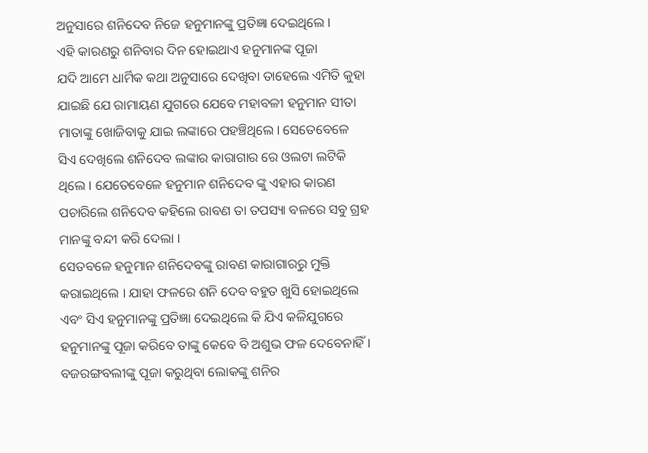ଅନୁସାରେ ଶନିଦେବ ନିଜେ ହନୁମାନଙ୍କୁ ପ୍ରତିଜ୍ଞା ଦେଇଥିଲେ ।
ଏହି କାରଣରୁ ଶନିବାର ଦିନ ହୋଇଥାଏ ହନୁମାନଙ୍କ ପୂଜା
ଯଦି ଆମେ ଧାର୍ମିକ କଥା ଅନୁସାରେ ଦେଖିବା ତାହେଲେ ଏମିତି କୁହା ଯାଇଛି ଯେ ରାମାୟଣ ଯୁଗରେ ଯେବେ ମହାବଳୀ ହନୁମାନ ସୀତା ମାତାଙ୍କୁ ଖୋଜିବାକୁ ଯାଇ ଲଙ୍କାରେ ପହଞ୍ଚିଥିଲେ। ସେତେବେଳେ ସିଏ ଦେଖିଲେ ଶନିଦେବ ଲଙ୍କାର କାରାଗାର ରେ ଓଲଟା ଲଟିକି ଥିଲେ । ଯେତେବେଳେ ହନୁମାନ ଶନିଦେବ ଙ୍କୁ ଏହାର କାରଣ ପଚାରିଲେ ଶନିଦେବ କହିଲେ ରାବଣ ତା ତପସ୍ୟା ବଳରେ ସବୁ ଗ୍ରହ ମାନଙ୍କୁ ବନ୍ଦୀ କରି ଦେଲା ।
ସେତବଳେ ହନୁମାନ ଶନିଦେବଙ୍କୁ ରାବଣ କାରାଗାରରୁ ମୁକ୍ତି କରାଇଥିଲେ । ଯାହା ଫଳରେ ଶନି ଦେବ ବହୁତ ଖୁସି ହୋଇଥିଲେ ଏବଂ ସିଏ ହନୁମାନଙ୍କୁ ପ୍ରତିଜ୍ଞା ଦେଇଥିଲେ କି ଯିଏ କଳିଯୁଗରେ ହନୁମାନଙ୍କୁ ପୂଜା କରିବେ ତାଙ୍କୁ କେବେ ବି ଅଶୁଭ ଫଳ ଦେବେନାହିଁ । ବଜରଙ୍ଗବଲୀଙ୍କୁ ପୂଜା କରୁଥିବା ଲୋକଙ୍କୁ ଶନିର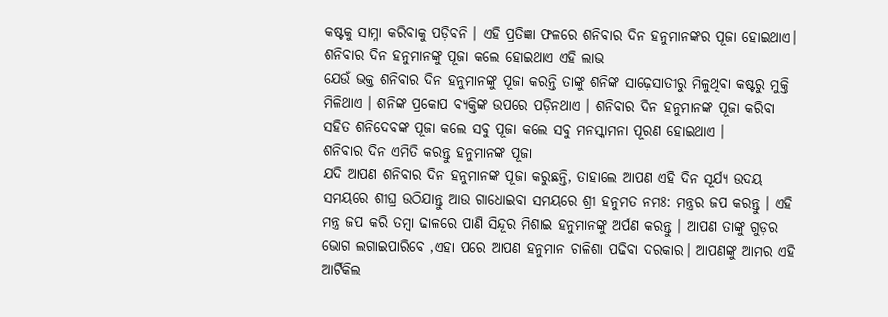କଷ୍ଟକୁ ସାମ୍ନା କରିବାକୁ ପଡ଼ିବନି । ଏହି ପ୍ରତିଜ୍ଞା ଫଳରେ ଶନିବାର ଦିନ ହନୁମାନଙ୍କର ପୂଜା ହୋଇଥାଏ।
ଶନିବାର ଦିନ ହନୁମାନଙ୍କୁ ପୂଜା କଲେ ହୋଇଥାଏ ଏହି ଲାଭ
ଯେଉଁ ଭକ୍ତ ଶନିବାର ଦିନ ହନୁମାନଙ୍କୁ ପୂଜା କରନ୍ତି ତାଙ୍କୁ ଶନିଙ୍କ ସାଢ଼େସାତୀରୁ ମିଳୁଥିବା କଷ୍ଟରୁ ମୁକ୍ତି ମିଳିଥାଏ । ଶନିଙ୍କ ପ୍ରକୋପ ବ୍ୟକ୍ତିଙ୍କ ଉପରେ ପଡ଼ିନଥାଏ । ଶନିବାର ଦିନ ହନୁମାନଙ୍କ ପୂଜା କରିବା ସହିତ ଶନିଦେବଙ୍କ ପୂଜା କଲେ ସବୁ ପୂଜା କଲେ ସବୁ ମନସ୍କାମନା ପୂରଣ ହୋଇଥାଏ ।
ଶନିବାର ଦିନ ଏମିତି କରନ୍ତୁ ହନୁମାନଙ୍କ ପୂଜା
ଯଦି ଆପଣ ଶନିବାର ଦିନ ହନୁମାନଙ୍କ ପୂଜା କରୁଛନ୍ତି, ତାହାଲେ ଆପଣ ଏହି ଦିନ ସୂର୍ଯ୍ୟ ଉଦୟ ସମୟରେ ଶୀଘ୍ର ଉଠିଯାନ୍ତୁ ଆଉ ଗାଧୋଇବା ସମୟରେ ଶ୍ରୀ ହନୁମତ ନମଃ: ମନ୍ତ୍ରର ଜପ କରନ୍ତୁ । ଏହି ମନ୍ତ୍ର ଜପ କରି ତମ୍ବା ଢାଳରେ ପାଣି ସିନ୍ଦୂର ମିଶାଇ ହନୁମାନଙ୍କୁ ଅର୍ପଣ କରନ୍ତୁ । ଆପଣ ତାଙ୍କୁ ଗୁଡ଼ର ଭୋଗ ଲଗାଇପାରିବେ ,ଏହା ପରେ ଆପଣ ହନୁମାନ ଚାଳିଶା ପଢିବା ଦରକାର। ଆପଣଙ୍କୁ ଆମର ଏହି ଆର୍ଟିକିଲ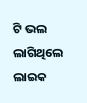ଟି ଭଲ ଲାଗିଥିଲେ ଲାଇକ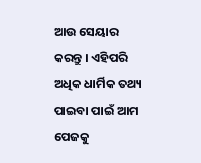ଆଉ ସେୟାର କରନ୍ତୁ । ଏହିପରି ଅଧିକ ଧାର୍ମିକ ତଥ୍ୟ ପାଇବା ପାଇଁ ଆମ ପେଜକୁ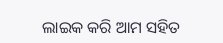ଲାଇକ କରି ଆମ ସହିତ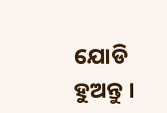ଯୋଡି ହୁଅନ୍ତୁ ।